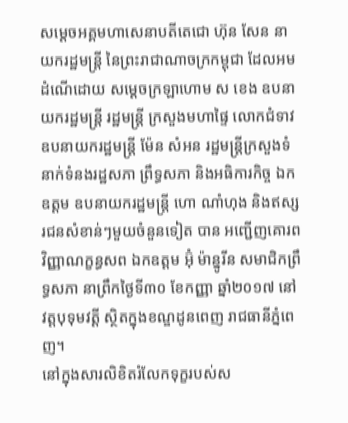សម្ដេចអគ្គមហាសេនាបតីតេជោ ហ៊ុន សែន នាយករដ្ឋមន្ត្រី នៃព្រះរាជាណាចក្រកម្ពុជា ដែលអមដំណើដោយ សម្ដេចក្រឡាហោម ស ខេង ឧបនាយករដ្ឋមន្ត្រី រដ្ឋមន្ត្រី ក្រសួងមហាផ្ទៃ លោកជំទាវឧបនាយករដ្ឋមន្ត្រី ម៉ែន សំអន រដ្ឋមន្ត្រីក្រសួងទំនាក់ទំនងរដ្ឋសភា ព្រឹទ្ធសភា និងអធិការកិច្ច ឯកឧត្ដម ឧបនាយករដ្ឋមន្ត្រី ហោ ណាំហុង និងឥស្សរជនសំខាន់ៗមួយចំនួនទៀត បាន អញ្ជើញគោរពវិញ្ញាណក្ខន្ធសព ឯកឧត្ដម អ៊ុំ ម៉ាន្នូរីន សមាជិកព្រឹទ្ធសភា នាព្រឹកថ្ងៃទី៣០ ខែកញ្ញា ឆ្នាំ២០១៧ នៅវត្តបុទុមវត្ដី ស្ថិតក្នុងខណ្ឌដូនពេញ រាជធានីភ្នំពេញ។
នៅក្នុងសារលិខិតរំលែកទុក្ខរបស់ស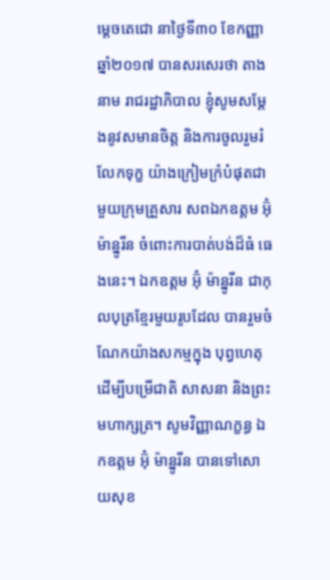ម្ដេចតេជោ នាថ្ងៃទី៣០ ខែកញ្ញា ឆ្នាំ២០១៧ បានសរសេរថា តាងនាម រាជរដ្ឋាភិបាល ខ្ញុំសូមសម្ដែងនូវសមានចិត្ត និងការចូលរួមរំលែកទុក្ខ យ៉ាងក្រៀមក្រំបំផុតជាមួយក្រុមគ្រួសារ សពឯកឧត្ដម អ៊ុំ ម៉ាន្នូរីន ចំពោះការបាត់បង់ដ៏ធំ ធេងនេះ។ ឯកឧត្ដម អ៊ុំ ម៉ាន្នូរីន ជាកុលបុត្រខ្មែរមួយរូបដែល បានរួមចំណែកយ៉ាងសកម្មក្នុង បុព្វហេតុដើម្បីបម្រើជាតិ សាសនា និងព្រះមហាក្សត្រ។ សូមវិញ្ញាណក្ខន្ធ ឯកឧត្ដម អ៊ុំ ម៉ាន្នូរីន បានទៅសោយសុខ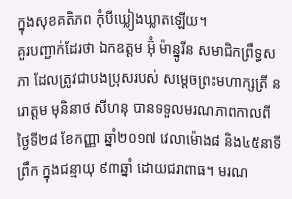ក្នុងសុខគតិភព កុំបីឃ្លៀងឃ្លាតឡើយ។
គួរបញ្ជាក់ដែរថា ឯកឧត្ដម អ៊ុំ ម៉ាន្នូរីន សមាជិកព្រឹទ្ធសភា ដែលត្រូវជាបងប្រុសរបស់ សម្ដេចព្រះមហាក្សត្រី នរោត្ដម មុនិនាថ សីហនុ បានទទួលមរណភាពកាលពីថ្ងៃទី២៨ ខែកញ្ញា ឆ្នាំ២០១៧ វេលាម៉ោង៨ និង៤៥នាទី ព្រឹក ក្នុងជន្មាយុ ៩៣ឆ្នាំ ដោយជរាពាធ។ មរណ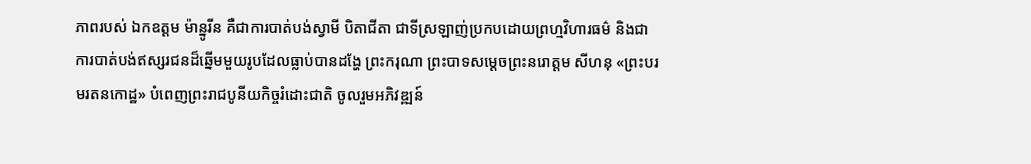ភាពរបស់ ឯកឧត្ដម ម៉ាន្នូរីន គឺជាការបាត់បង់ស្វាមី បិតាជីតា ជាទីស្រឡាញ់ប្រកបដោយព្រហ្មវិហារធម៌ និងជាការបាត់បង់ឥស្សរជនដ៏ឆ្នើមមួយរូបដែលធ្លាប់បានដង្ហែ ព្រះករុណា ព្រះបាទសម្ដេចព្រះនរោត្ដម សីហនុ «ព្រះបរមរតនកោដ្ឋ» បំពេញព្រះរាជបូនីយកិច្ចរំដោះជាតិ ចូលរួមអភិវឌ្ឍន៍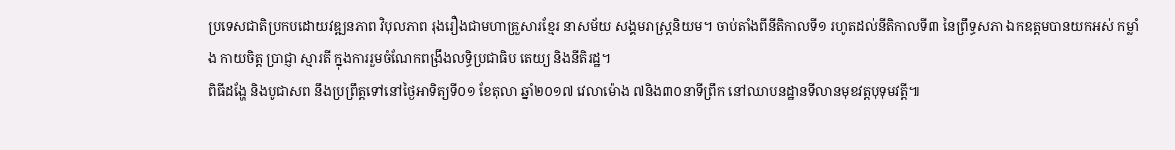ប្រទេសជាតិប្រកបដោយវឌ្ឍនភាព វិបុលភាព រុងរឿងជាមហាគ្រួសារខ្មែរ នាសម័យ សង្គមរាស្ត្រនិយម។ ចាប់តាំងពីនីតិកាលទី១ រហូតដល់នីតិកាលទី៣ នៃព្រឹទ្ធសភា ឯកឧត្ដមបានយកអស់ កម្លាំង កាយចិត្ត ប្រាជ្ញា ស្មារតី ក្នុងការរួមចំណែកពង្រឹងលទ្ធិប្រជាធិប តេយ្យ និងនីតិរដ្ឋ។
ពិធីដង្ហែ និងបូជាសព នឹងប្រព្រឹត្តទៅនៅថ្ងៃអាទិត្យទី០១ ខែតុលា ឆ្នាំ២០១៧ វេលាម៉ោង ៧និង៣០នាទីព្រឹក នៅឈាបនដ្ឋានទីលានមុខវត្តបុទុមវត្តី៕